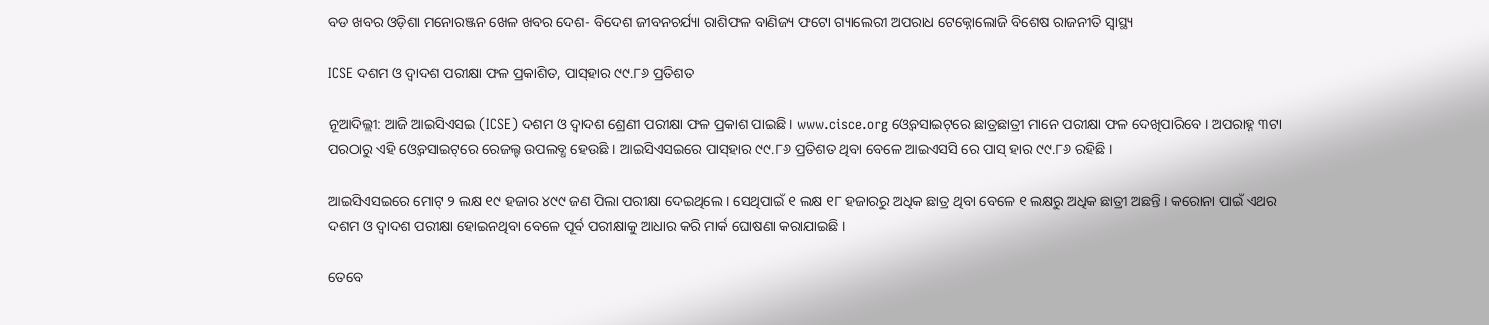ବଡ ଖବର ଓଡ଼ିଶା ମନୋରଞ୍ଜନ ଖେଳ ଖବର ଦେଶ- ବିଦେଶ ଜୀବନଚର୍ଯ୍ୟା ରାଶିଫଳ ବାଣିଜ୍ୟ ଫଟୋ ଗ୍ୟାଲେରୀ ଅପରାଧ ଟେକ୍ନୋଲୋଜି ବିଶେଷ ରାଜନୀତି ସ୍ଵାସ୍ଥ୍ୟ

ICSE ଦଶମ ଓ ଦ୍ୱାଦଶ ପରୀକ୍ଷା ଫଳ ପ୍ରକାଶିତ, ପାସ୍‌ହାର ୯୯.୮୬ ପ୍ରତିଶତ

ନୂଆଦିଲ୍ଲୀ: ଆଜି ଆଇସିଏସଇ (ICSE) ଦଶମ ଓ ଦ୍ୱାଦଶ ଶ୍ରେଣୀ ପରୀକ୍ଷା ଫଳ ପ୍ରକାଶ ପାଇଛି । www.cisce.org ଓ୍ବେବସାଇଟ୍‌ରେ ଛାତ୍ରଛାତ୍ରୀ ମାନେ ପରୀକ୍ଷା ଫଳ ଦେଖିପାରିବେ । ଅପରାହ୍ନ ୩ଟା ପରଠାରୁ ଏହି ଓ୍ବେବସାଇଟ୍‌ରେ ରେଜଲ୍ଟ ଉପଲବ୍ଧ ହେଉଛି । ଆଇସିଏସଇରେ ପାସ୍‌ହାର ୯୯.୮୬ ପ୍ରତିଶତ ଥିବା ବେଳେ ଆଇଏସସି ରେ ପାସ୍‌ ହାର ୯୯.୮୬ ରହିଛି ।

ଆଇସିଏସଇରେ ମୋଟ୍‌ ୨ ଲକ୍ଷ ୧୯ ହଜାର ୪୯୯ ଜଣ ପିଲା ପରୀକ୍ଷା ଦେଇଥିଲେ । ସେଥିପାଇଁ ୧ ଲକ୍ଷ ୧୮ ହଜାରରୁ ଅଧିକ ଛାତ୍ର ଥିବା ବେଳେ ୧ ଲକ୍ଷରୁ ଅଧିକ ଛାତ୍ରୀ ଅଛନ୍ତି । କରୋନା ପାଇଁ ଏଥର ଦଶମ ଓ ଦ୍ବାଦଶ ପରୀକ୍ଷା ହୋଇନଥିବା ବେଳେ ପୂର୍ବ ପରୀକ୍ଷାକୁ ଆଧାର କରି ମାର୍କ ଘୋଷଣା କରାଯାଇଛି ।

ତେବେ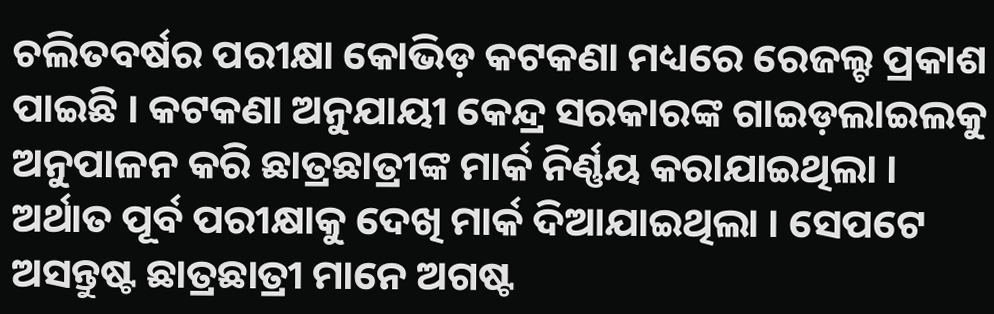ଚଲିତବର୍ଷର ପରୀକ୍ଷା କୋଭିଡ଼ କଟକଣା ମଧ୍ୟରେ ରେଜଲ୍ଟ ପ୍ରକାଶ ପାଇଛି । କଟକଣା ଅନୁଯାୟୀ କେନ୍ଦ୍ର ସରକାରଙ୍କ ଗାଇଡ଼ଲାଇଲକୁ ଅନୁପାଳନ କରି ଛାତ୍ରଛାତ୍ରୀଙ୍କ ମାର୍କ ନିର୍ଣ୍ଣୟ କରାଯାଇଥିଲା । ଅର୍ଥାତ ପୂର୍ବ ପରୀକ୍ଷାକୁ ଦେଖି ମାର୍କ ଦିଆଯାଇଥିଲା । ସେପଟେ ଅସନ୍ତୁଷ୍ଟ ଛାତ୍ରଛାତ୍ରୀ ମାନେ ଅଗଷ୍ଟ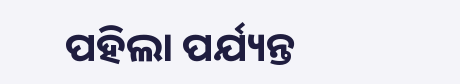ପହିଲା ପର୍ଯ୍ୟନ୍ତ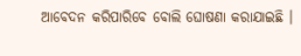ଆବେଦନ କରିପାରିବେ ବୋଲି ଘୋଷଣା କରାଯାଇଛି ।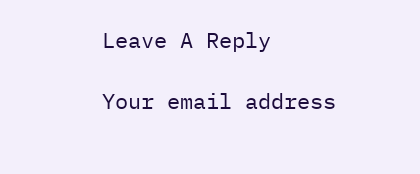Leave A Reply

Your email address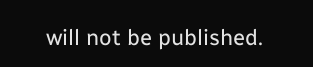will not be published.